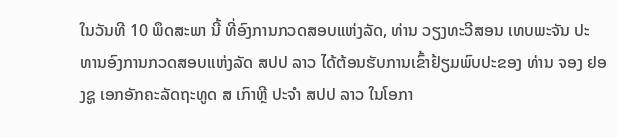ໃນວັນທີ 10 ພຶດສະພາ ນີ້ ທີ່ອົງການກວດສອບແຫ່ງລັດ, ທ່ານ ວຽງທະວີສອນ ເທບພະຈັນ ປະທານອົງການກວດສອບແຫ່ງລັດ ສປປ ລາວ ໄດ້ຕ້ອນຮັບການເຂົ້າຢ້ຽມພົບປະຂອງ ທ່ານ ຈອງ ຢອງຊູ ເອກອັກຄະລັດຖະທູດ ສ ເກົາຫຼີ ປະຈໍາ ສປປ ລາວ ໃນໂອກາ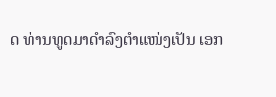ດ ທ່ານທູດມາດໍາລົງຕໍາແໜ່ງເປັນ ເອກ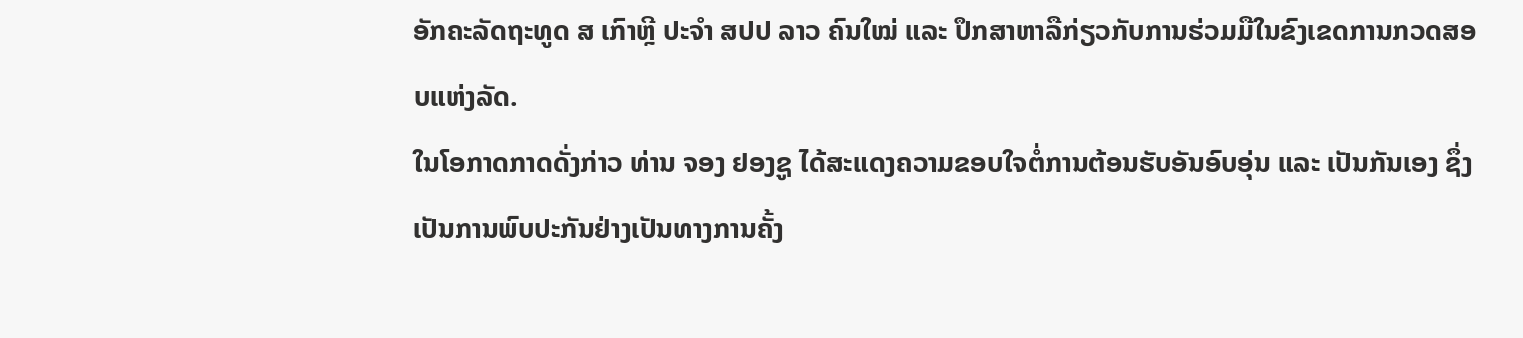ອັກຄະລັດຖະທູດ ສ ເກົາຫຼີ ປະຈໍາ ສປປ ລາວ ຄົນໃໝ່ ແລະ ປຶກສາຫາລືກ່ຽວກັບການຮ່ວມມືໃນຂົງເຂດການກວດສອບແຫ່ງລັດ.
ໃນໂອກາດກາດດັ່ງກ່າວ ທ່ານ ຈອງ ຢອງຊູ ໄດ້ສະແດງຄວາມຂອບໃຈຕໍ່ການຕ້ອນຮັບອັນອົບອຸ່ນ ແລະ ເປັນກັນເອງ ຊຶ່ງເປັນການພົບປະກັນຢ່າງເປັນທາງການຄັ້ງ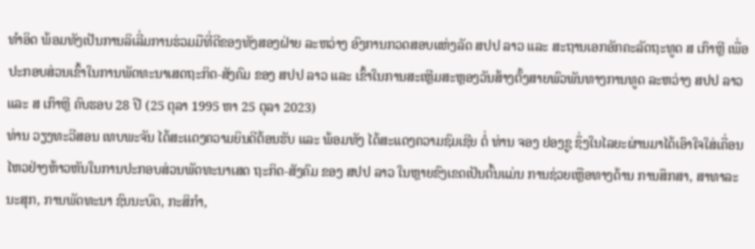ທໍາອິດ ພ້ອມທັງເປັນການລິເລີ່ມການຮ່ວມມືທີ່ດີຂອງທັງສອງຝ່າຍ ລະຫວ່າງ ອົງການກວດສອບແຫ່ງລັດ ສປປ ລາວ ແລະ ສະຖານເອກອັກຄະລັດຖະທູດ ສ ເກົາຫຼີ ເພື່ອປະກອບສ່ວນເຂົ້າໃນການພັດທະນາເສດຖະກິດ-ສັງຄົມ ຂອງ ສປປ ລາວ ແລະ ເຂົ້າໃນການສະເຫຼີມສະຫຼອງວັນສ້າງຕັ້ງສາຍພົວພັນທາງການທູດ ລະຫວ່າງ ສປປ ລາວ ແລະ ສ ເກົາຫຼີ ຄົບຮອບ 28 ປີ (25 ຕຸລາ 1995 ຫາ 25 ຕຸລາ 2023)
ທ່ານ ວຽງທະວີສອນ ເທບພະຈັນ ໄດ້ສະເເດງຄວາມຍິນດີຕ້ອນຮັບ ແລະ ພ້ອມທັງ ໄດ້ສະແດງຄວາມຊົມເຊີຍ ຕໍ່ ທ່ານ ຈອງ ຢອງຊູ ຊຶ່ງໃນໄລຍະຜ່ານມາໄດ້ເອົາໃຈໃສ່ເຄື່ອນໄຫວຢ່າງຫ້າວຫັນໃນການປະກອບສ່ວນພັດທະນາເສດ ຖະກິດ-ສັງຄົມ ຂອງ ສປປ ລາວ ໃນຫຼາຍຂົງເຂດເປັນຕົ້ນແມ່ນ ການຊ່ວຍເຫຼືອທາງດ້ານ ການສຶກສາ, ສາທາລະນະສຸກ, ການພັດທະນາ ຊົນນະບົດ, ກະສິກໍາ,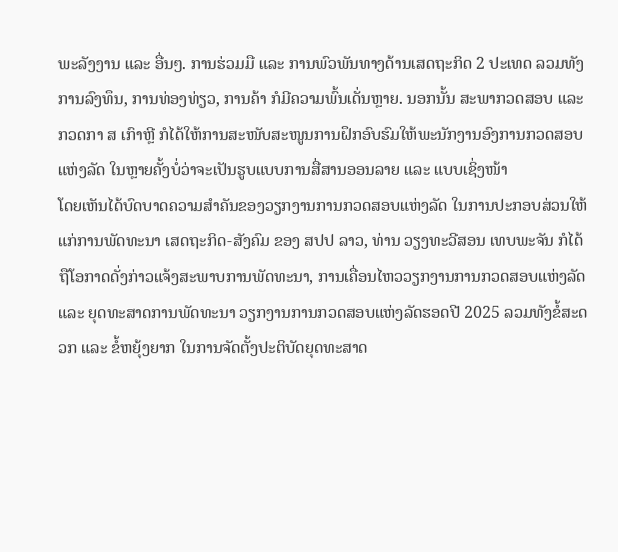ພະລັງງານ ແລະ ອື່ນໆ. ການຮ່ວມມື ແລະ ການພົວພັນທາງດ້ານເສດຖະກິດ 2 ປະເທດ ລວມທັງ ການລົງທຶນ, ການທ່ອງທ່ຽວ, ການຄ້າ ກໍມີຄວາມພົ້ນເດັ່ນຫຼາຍ. ນອກນັ້ນ ສະພາກວດສອບ ແລະ ກວດກາ ສ ເກົາຫຼີ ກໍໄດ້ໃຫ້ການສະໜັບສະໜູນການຝຶກອົບຮົມໃຫ້ພະນັກງານອົງການກວດສອບແຫ່ງລັດ ໃນຫຼາຍຄັ້ງບໍ່ວ່າຈະເປັນຮູບແບບການສື່ສານອອນລາຍ ແລະ ແບບເຊິ່ງໜ້າ
ໂດຍເຫັນໄດ້ບົດບາດຄວາມສໍາຄັນຂອງວຽກງານການກວດສອບແຫ່ງລັດ ໃນການປະກອບສ່ວນໃຫ້ແກ່ການພັດທະນາ ເສດຖະກິດ-ສັງຄົມ ຂອງ ສປປ ລາວ, ທ່ານ ວຽງທະວີສອນ ເທບພະຈັນ ກໍໄດ້ຖືໂອກາດດັ່ງກ່າວແຈ້ງສະພາບການພັດທະນາ, ການເຄື່ອນໄຫວວຽກງານການກວດສອບແຫ່ງລັດ ແລະ ຍຸດທະສາດການພັດທະນາ ວຽກງານການກວດສອບແຫ່ງລັດຮອດປີ 2025 ລວມທັງຂໍ້ສະດວກ ແລະ ຂໍ້ຫຍຸ້ງຍາກ ໃນການຈັດຕັ້ງປະຕິບັດຍຸດທະສາດ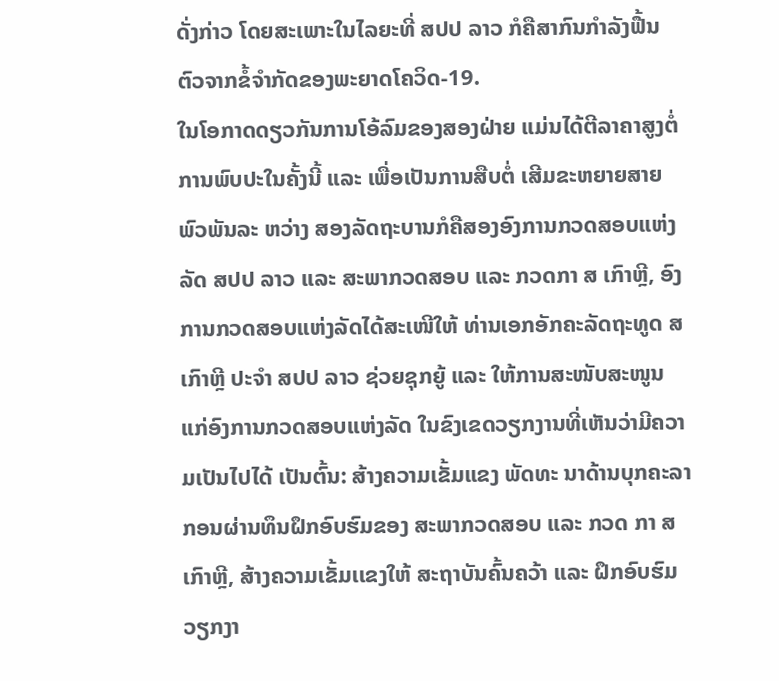ດັ່ງກ່າວ ໂດຍສະເພາະໃນໄລຍະທີ່ ສປປ ລາວ ກໍຄືສາກົນກໍາລັງຟື້ນຕົວຈາກຂໍ້ຈໍາກັດຂອງພະຍາດໂຄວິດ-19.
ໃນໂອກາດດຽວກັນການໂອ້ລົມຂອງສອງຝ່າຍ ແມ່ນໄດ້ຕີລາຄາສູງຕໍ່ການພົບປະໃນຄັ້ງນີ້ ແລະ ເພື່ອເປັນການສືບຕໍ່ ເສີມຂະຫຍາຍສາຍພົວພັນລະ ຫວ່າງ ສອງລັດຖະບານກໍຄືສອງອົງການກວດສອບແຫ່ງລັດ ສປປ ລາວ ເເລະ ສະພາກວດສອບ ແລະ ກວດກາ ສ ເກົາຫຼີ, ອົງການກວດສອບແຫ່ງລັດໄດ້ສະເໜີໃຫ້ ທ່ານເອກອັກຄະລັດຖະທູດ ສ ເກົາຫຼີ ປະຈໍາ ສປປ ລາວ ຊ່ວຍຊຸກຍູ້ ແລະ ໃຫ້ການສະໜັບສະໜູນແກ່ອົງການກວດສອບແຫ່ງລັດ ໃນຂົງເຂດວຽກງານທີ່ເຫັນວ່າມີຄວາມເປັນໄປໄດ້ ເປັນຕົ້ນ: ສ້າງຄວາມເຂັ້ມແຂງ ພັດທະ ນາດ້ານບຸກຄະລາກອນຜ່ານທຶນຝຶກອົບຮົມຂອງ ສະພາກວດສອບ ແລະ ກວດ ກາ ສ ເກົາຫຼີ, ສ້າງຄວາມເຂັ້ມເເຂງໃຫ້ ສະຖາບັນຄົ້ນຄວ້າ ແລະ ຝຶກອົບຮົມວຽກງາ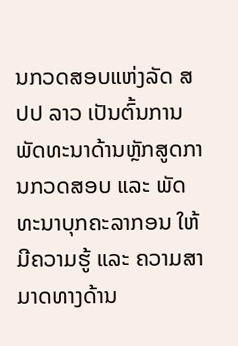ນກວດສອບແຫ່ງລັດ ສປປ ລາວ ເປັນຕົ້ນການພັດທະນາດ້ານຫຼັກສູດການກວດສອບ ແລະ ພັດທະນາບຸກຄະລາກອນ ໃຫ້ມີຄວາມຮູ້ ແລະ ຄວາມສາມາດທາງດ້ານ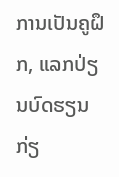ການເປັນຄູຝຶກ, ແລກປ່ຽນບົດຮຽນກ່ຽ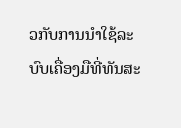ວກັບການນຳໃຊ້ລະບົບເຄື່ອງມືທີ່ທັນສະ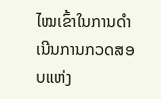ໄໝເຂົ້າໃນການດຳເນີນການກວດສອບແຫ່ງ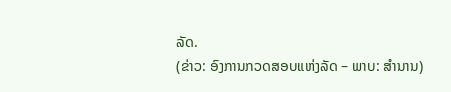ລັດ.
(ຂ່າວ: ອົງການກວດສອບແຫ່ງລັດ – ພາບ: ສຳນານ)